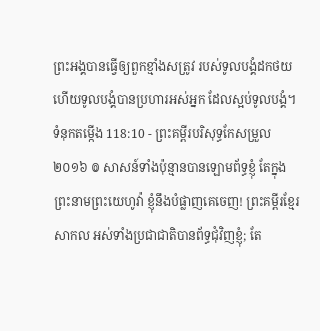ព្រះអង្គបានធ្វើឲ្យពួកខ្មាំងសត្រូវ របស់ទូលបង្គំដកថយ ហើយទូលបង្គំបានប្រហារអស់អ្នក ដែលស្អប់ទូលបង្គំ។
ទំនុកតម្កើង 118:10 - ព្រះគម្ពីរបរិសុទ្ធកែសម្រួល ២០១៦ ៙ សាសន៍ទាំងប៉ុន្មានបានឡោមព័ទ្ធខ្ញុំ តែក្នុងព្រះនាមព្រះយេហូវ៉ា ខ្ញុំនឹងបំផ្លាញគេចេញ! ព្រះគម្ពីរខ្មែរសាកល អស់ទាំងប្រជាជាតិបានព័ទ្ធជុំវិញខ្ញុំ; តែ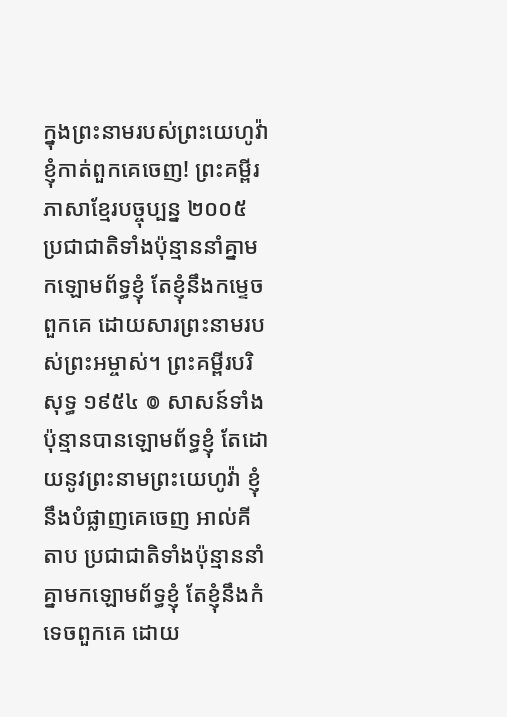ក្នុងព្រះនាមរបស់ព្រះយេហូវ៉ា ខ្ញុំកាត់ពួកគេចេញ! ព្រះគម្ពីរភាសាខ្មែរបច្ចុប្បន្ន ២០០៥ ប្រជាជាតិទាំងប៉ុន្មាននាំគ្នាមកឡោមព័ទ្ធខ្ញុំ តែខ្ញុំនឹងកម្ទេចពួកគេ ដោយសារព្រះនាមរបស់ព្រះអម្ចាស់។ ព្រះគម្ពីរបរិសុទ្ធ ១៩៥៤ ៙ សាសន៍ទាំងប៉ុន្មានបានឡោមព័ទ្ធខ្ញុំ តែដោយនូវព្រះនាមព្រះយេហូវ៉ា ខ្ញុំនឹងបំផ្លាញគេចេញ អាល់គីតាប ប្រជាជាតិទាំងប៉ុន្មាននាំគ្នាមកឡោមព័ទ្ធខ្ញុំ តែខ្ញុំនឹងកំទេចពួកគេ ដោយ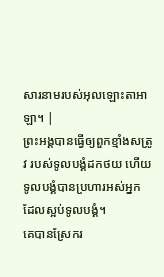សារនាមរបស់អុលឡោះតាអាឡា។ |
ព្រះអង្គបានធ្វើឲ្យពួកខ្មាំងសត្រូវ របស់ទូលបង្គំដកថយ ហើយទូលបង្គំបានប្រហារអស់អ្នក ដែលស្អប់ទូលបង្គំ។
គេបានស្រែករ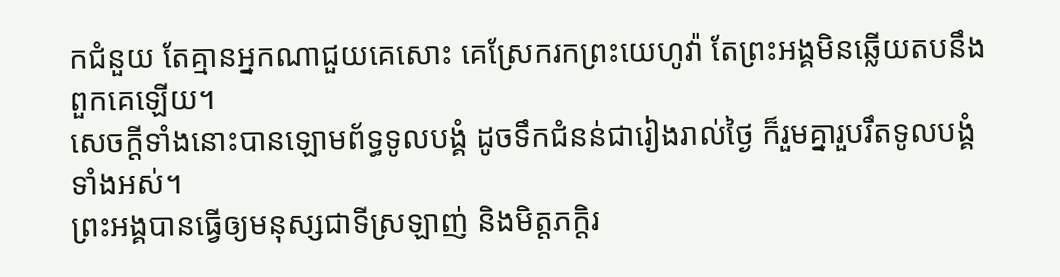កជំនួយ តែគ្មានអ្នកណាជួយគេសោះ គេស្រែករកព្រះយេហូវ៉ា តែព្រះអង្គមិនឆ្លើយតបនឹងពួកគេឡើយ។
សេចក្ដីទាំងនោះបានឡោមព័ទ្ធទូលបង្គំ ដូចទឹកជំនន់ជារៀងរាល់ថ្ងៃ ក៏រួមគ្នារួបរឹតទូលបង្គំទាំងអស់។
ព្រះអង្គបានធ្វើឲ្យមនុស្សជាទីស្រឡាញ់ និងមិត្តភក្ដិរ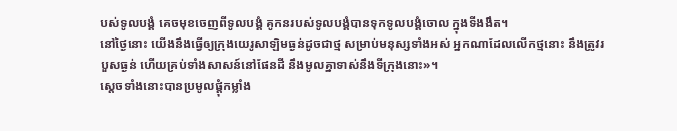បស់ទូលបង្គំ គេចមុខចេញពីទូលបង្គំ គូកនរបស់ទូលបង្គំបានទុកទូលបង្គំចោល ក្នុងទីងងឹត។
នៅថ្ងៃនោះ យើងនឹងធ្វើឲ្យក្រុងយេរូសាឡិមធ្ងន់ដូចជាថ្ម សម្រាប់មនុស្សទាំងអស់ អ្នកណាដែលលើកថ្មនោះ នឹងត្រូវរបួសធ្ងន់ ហើយគ្រប់ទាំងសាសន៍នៅផែនដី នឹងមូលគ្នាទាស់នឹងទីក្រុងនោះ»។
ស្តេចទាំងនោះបានប្រមូលផ្ដុំកម្លាំង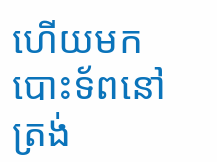ហើយមកបោះទ័ពនៅត្រង់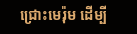ជ្រោះមេរ៉ុម ដើម្បី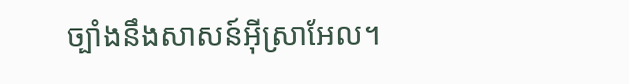ច្បាំងនឹងសាសន៍អ៊ីស្រាអែល។